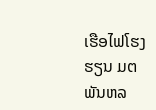ເຮືອໄຟໂຮງຮຽນ ມຕ ພັນຫລ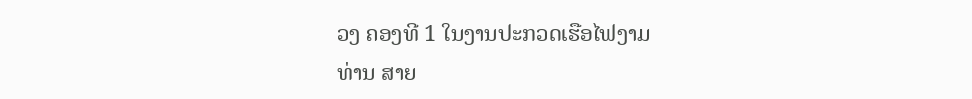ວງ ຄອງທີ 1 ໃນງານປະກວດເຮືອໄຟງາມ
ທ່ານ ສາຍ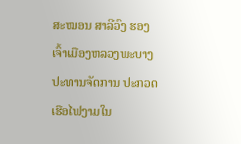ສະໝອນ ສາລີວົງ ຮອງເຈົ້າເມືອງຫລວງພະບາງ ປະທານຈັດການ ປະກວດເຮືອໄຟງາມໃນ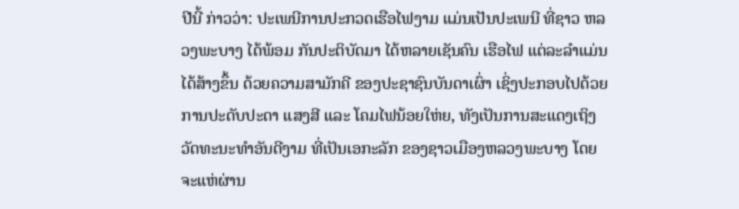ປີນີ້ ກ່າວວ່າ: ປະເພນີການປະກວດເຮືອໄຟງາມ ແມ່ນເປັນປະເພນີ ທີ່ຊາວ ຫລວງພະບາງ ໄດ້ພ້ອມ ກັນປະຕິບັດມາ ໄດ້ຫລາຍເຊັນຄົນ ເຮືອໄຟ ແຕ່ລະລຳແມ່ນໄດ້ສ້າງຂຶ້ນ ດ້ວຍຄວາມສາມັກຄີ ຂອງປະຊາຊົນບັນດາເຜົ່າ ເຊິ່ງປະກອບໄປດ້ວຍ ການປະດັບປະດາ ແສງສີ ແລະ ໂຄມໄຟນ້ອຍໃຫ່ຍ, ທັງເປັນການສະແດງເຖິງ ວັດທະນະທຳອັນດີງາມ ທີ່ເປັນເອກະລັກ ຂອງຊາວເມືອງຫລວງພະບາງ ໂດຍຈະແຫ່ຜ່ານ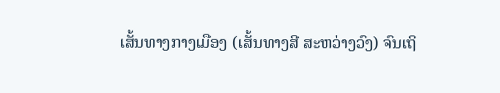ເສັ້ນທາງກາງເມືອງ (ເສັ້ນທາງສີ ສະຫວ່າງວົງ) ຈົນເຖິ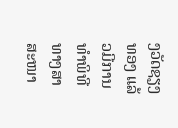ງວັດຊຽງທອງ ແລ້ວມີການທຳພິທີ ທາງສາສະໜາ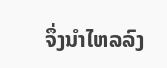ຈຶ່ງນຳໄຫລລົງ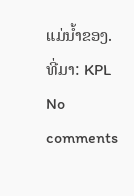ແມ່ນ້ຳຂອງ.
ທີ່ມາ: KPL
No comments